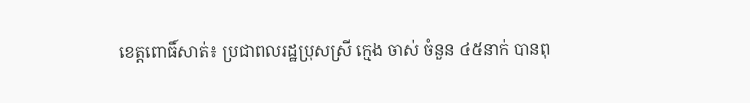ខេត្តពោធិ៍សាត់៖ ប្រជាពលរដ្ឋប្រុសស្រី ក្មេង ចាស់ ចំនួន ៤៥នាក់ បានពុ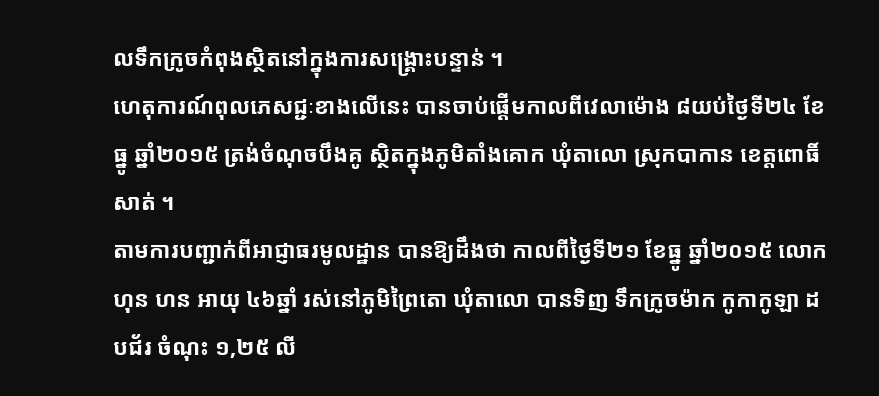លទឹកក្រូចកំពុងស្ថិតនៅក្នុងការសង្គ្រោះបន្ទាន់ ។
ហេតុការណ៍ពុលភេសជ្ជៈខាងលើនេះ បានចាប់ផ្ដើមកាលពីវេលាម៉ោង ៨យប់ថ្ងៃទី២៤ ខែធ្នូ ឆ្នាំ២០១៥ ត្រង់ចំណុចបឹងគូ ស្ថិតក្នុងភូមិតាំងគោក ឃុំតាលោ ស្រុកបាកាន ខេត្តពោធិ៍សាត់ ។
តាមការបញ្ជាក់ពីអាជ្ញាធរមូលដ្ឋាន បានឱ្យដឹងថា កាលពីថ្ងៃទី២១ ខែធ្នូ ឆ្នាំ២០១៥ លោក ហុន ហន អាយុ ៤៦ឆ្នាំ រស់នៅភូមិព្រៃតោ ឃុំតាលោ បានទិញ ទឹកក្រូចម៉ាក កូកាកូឡា ដបជ័រ ចំណុះ ១,២៥ លី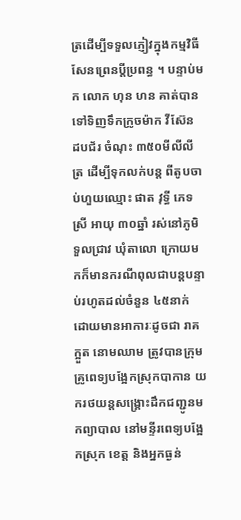ត្រដើម្បីទទួលភ្ញៀវក្នុងកម្មវិធីសែនព្រេនប្ដីប្រពន្ធ ។ បន្ទាប់មក លោក ហុន ហន គាត់បានទៅទិញទឹកក្រូចម៉ាក វីស៊ែន ដបជ័រ ចំណុះ ៣៥០មីលីលីត្រ ដើម្បីទុកលក់បន្ត ពីតូបចាប់ហួយឈ្មោះ ផាត វុទ្ធី ភេទស្រី អាយុ ៣០ឆ្នាំ រស់នៅភូមិទួលជ្រាវ ឃុំតាលោ ក្រោយមកក៏មានករណីពុលជាបន្តបន្ទាប់រហូតដល់ចំនួន ៤៥នាក់ ដោយមានអាការៈដូចជា រាគ ក្អួត នោមឈាម ត្រូវបានក្រុមគ្រូពេទ្យបង្អែកស្រុកបាកាន យករថយន្តសង្គ្រោះដឹកជញ្ជូនមកព្យាបាល នៅមន្ទីរពេទ្យបង្អែកស្រុក ខេត្ត និងអ្នកធ្ងន់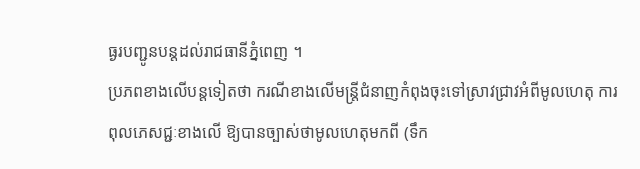ធ្ងរបញ្ជូនបន្តដល់រាជធានីភ្នំពេញ ។
ប្រភពខាងលើបន្តទៀតថា ករណីខាងលើមន្ត្រីជំនាញកំពុងចុះទៅស្រាវជ្រាវអំពីមូលហេតុ ការពុលភេសជ្ជៈខាងលើ ឱ្យបានច្បាស់ថាមូលហេតុមកពី (ទឹក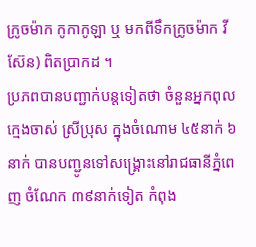ក្រូចម៉ាក កូកាកូឡា ឬ មកពីទឹកក្រូចម៉ាក វីស៊ែន) ពិតប្រាកដ ។
ប្រភពបានបញ្ជាក់បន្ដទៀតថា ចំនួនអ្នកពុលក្មេងចាស់ ស្រីប្រុស ក្នុងចំណោម ៤៥នាក់ ៦នាក់ បានបញ្ជូនទៅសង្គ្រោះនៅរាជធានីភ្នំពេញ ចំណែក ៣៩នាក់ទៀត កំពុង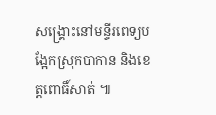សង្គ្រោះនៅមន្ទីរពេទ្យបង្អែកស្រុកបាកាន និងខេត្តពោធិ៍សាត់ ៕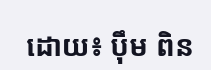ដោយ៖ ប៉ឹម ពិន